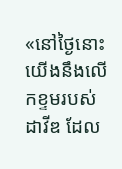«នៅថ្ងៃនោះ យើងនឹងលើកខ្ទមរបស់ដាវីឌ ដែល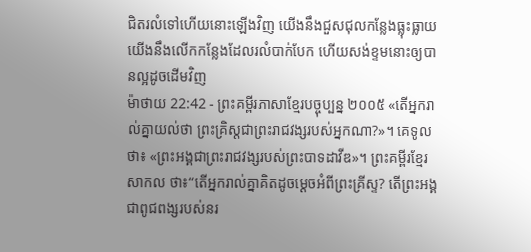ជិតរលំទៅហើយនោះឡើងវិញ យើងនឹងជួសជុលកន្លែងធ្លុះធ្លាយ យើងនឹងលើកកន្លែងដែលរលំបាក់បែក ហើយសង់ខ្ទមនោះឲ្យបានល្អដូចដើមវិញ
ម៉ាថាយ 22:42 - ព្រះគម្ពីរភាសាខ្មែរបច្ចុប្បន្ន ២០០៥ «តើអ្នករាល់គ្នាយល់ថា ព្រះគ្រិស្តជាព្រះរាជវង្សរបស់អ្នកណា?»។ គេទូលថា៖ «ព្រះអង្គជាព្រះរាជវង្សរបស់ព្រះបាទដាវីឌ»។ ព្រះគម្ពីរខ្មែរសាកល ថា៖“តើអ្នករាល់គ្នាគិតដូចម្ដេចអំពីព្រះគ្រីស្ទ? តើព្រះអង្គជាពូជពង្សរបស់នរ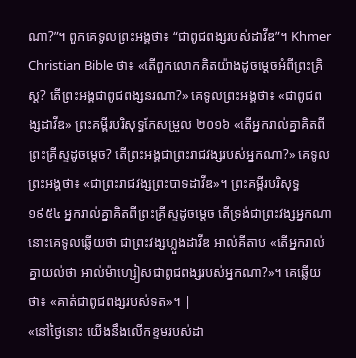ណា?”។ ពួកគេទូលព្រះអង្គថា៖ “ជាពូជពង្សរបស់ដាវីឌ”។ Khmer Christian Bible ថា៖ «តើពួកលោកគិតយ៉ាងដូចម្ដេចអំពីព្រះគិ្រស្ដ? តើព្រះអង្គជាពូជពង្សនរណា?» គេទូលព្រះអង្គថា៖ «ជាពូជពង្សដាវីឌ» ព្រះគម្ពីរបរិសុទ្ធកែសម្រួល ២០១៦ «តើអ្នករាល់គ្នាគិតពីព្រះគ្រីស្ទដូចម្តេច? តើព្រះអង្គជាព្រះរាជវង្សរបស់អ្នកណា?» គេទូលព្រះអង្គថា៖ «ជាព្រះរាជវង្សព្រះបាទដាវីឌ»។ ព្រះគម្ពីរបរិសុទ្ធ ១៩៥៤ អ្នករាល់គ្នាគិតពីព្រះគ្រីស្ទដូចម្តេច តើទ្រង់ជាព្រះវង្សអ្នកណា នោះគេទូលឆ្លើយថា ជាព្រះវង្សហ្លួងដាវីឌ អាល់គីតាប «តើអ្នករាល់គ្នាយល់ថា អាល់ម៉ាហ្សៀសជាពូជពង្សរបស់អ្នកណា?»។ គេឆ្លើយថា៖ «គាត់ជាពូជពង្សរបស់ទត»។ |
«នៅថ្ងៃនោះ យើងនឹងលើកខ្ទមរបស់ដា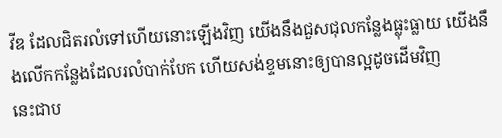វីឌ ដែលជិតរលំទៅហើយនោះឡើងវិញ យើងនឹងជួសជុលកន្លែងធ្លុះធ្លាយ យើងនឹងលើកកន្លែងដែលរលំបាក់បែក ហើយសង់ខ្ទមនោះឲ្យបានល្អដូចដើមវិញ
នេះជាប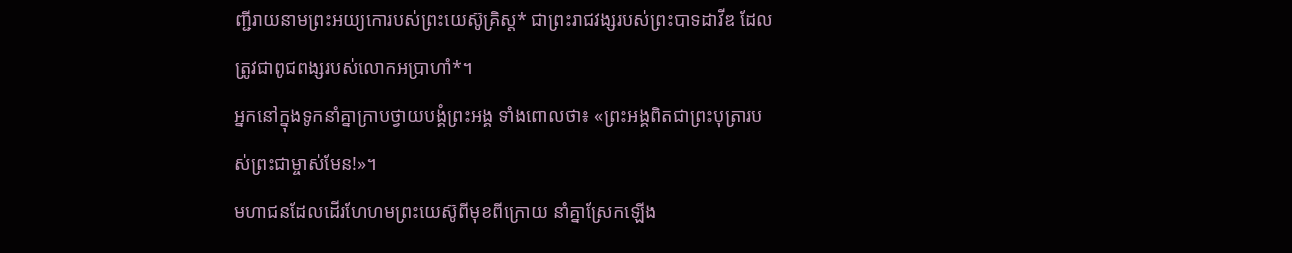ញ្ជីរាយនាមព្រះអយ្យកោរបស់ព្រះយេស៊ូគ្រិស្ត* ជាព្រះរាជវង្សរបស់ព្រះបាទដាវីឌ ដែលត្រូវជាពូជពង្សរបស់លោកអប្រាហាំ*។
អ្នកនៅក្នុងទូកនាំគ្នាក្រាបថ្វាយបង្គំព្រះអង្គ ទាំងពោលថា៖ «ព្រះអង្គពិតជាព្រះបុត្រារបស់ព្រះជាម្ចាស់មែន!»។
មហាជនដែលដើរហែហមព្រះយេស៊ូពីមុខពីក្រោយ នាំគ្នាស្រែកឡើង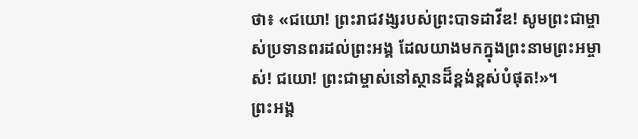ថា៖ «ជយោ! ព្រះរាជវង្សរបស់ព្រះបាទដាវីឌ! សូមព្រះជាម្ចាស់ប្រទានពរដល់ព្រះអង្គ ដែលយាងមកក្នុងព្រះនាមព្រះអម្ចាស់! ជយោ! ព្រះជាម្ចាស់នៅស្ថានដ៏ខ្ពង់ខ្ពស់បំផុត!»។
ព្រះអង្គ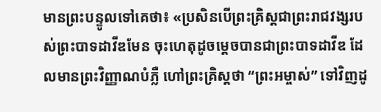មានព្រះបន្ទូលទៅគេថា៖ «ប្រសិនបើព្រះគ្រិស្តជាព្រះរាជវង្សរបស់ព្រះបាទដាវីឌមែន ចុះហេតុដូចម្ដេចបានជាព្រះបាទដាវីឌ ដែលមានព្រះវិញ្ញាណបំភ្លឺ ហៅព្រះគ្រិស្តថា “ព្រះអម្ចាស់” ទៅវិញដូ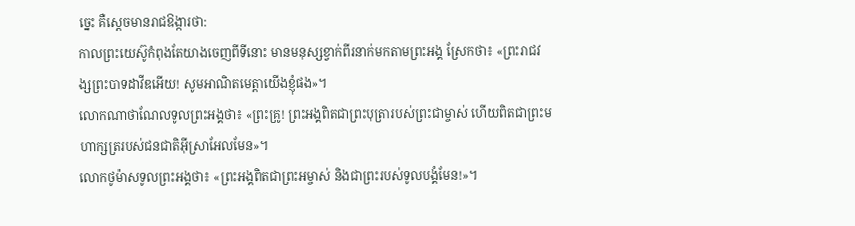ច្នេះ គឺស្ដេចមានរាជឱង្ការថា:
កាលព្រះយេស៊ូកំពុងតែយាងចេញពីទីនោះ មានមនុស្សខ្វាក់ពីរនាក់មកតាមព្រះអង្គ ស្រែកថា៖ «ព្រះរាជវង្សព្រះបាទដាវីឌអើយ! សូមអាណិតមេត្តាយើងខ្ញុំផង»។
លោកណាថាណែលទូលព្រះអង្គថា៖ «ព្រះគ្រូ! ព្រះអង្គពិតជាព្រះបុត្រារបស់ព្រះជាម្ចាស់ ហើយពិតជាព្រះមហាក្សត្ររបស់ជនជាតិអ៊ីស្រាអែលមែន»។
លោកថូម៉ាសទូលព្រះអង្គថា៖ «ព្រះអង្គពិតជាព្រះអម្ចាស់ និងជាព្រះរបស់ទូលបង្គំមែន!»។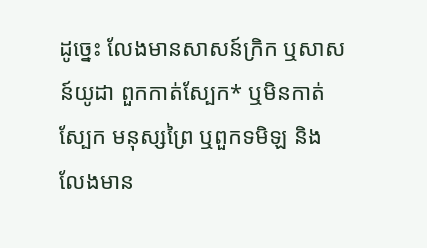ដូច្នេះ លែងមានសាសន៍ក្រិក ឬសាសន៍យូដា ពួកកាត់ស្បែក* ឬមិនកាត់ស្បែក មនុស្សព្រៃ ឬពួកទមិឡ និងលែងមាន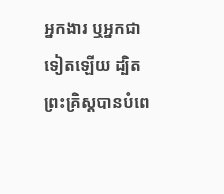អ្នកងារ ឬអ្នកជាទៀតឡើយ ដ្បិតព្រះគ្រិស្តបានបំពេ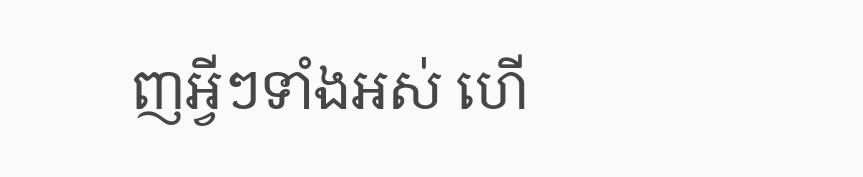ញអ្វីៗទាំងអស់ ហើ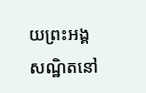យព្រះអង្គសណ្ឋិតនៅ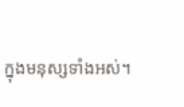ក្នុងមនុស្សទាំងអស់។